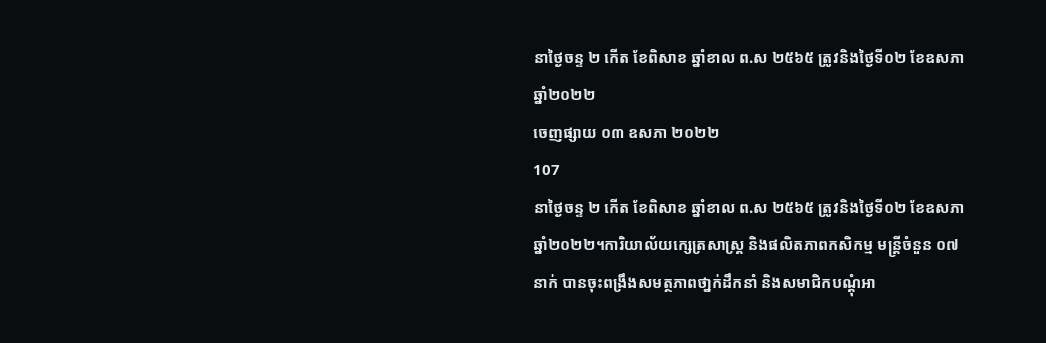នាថ្ងៃចន្ទ ២ កើត ខែពិសាខ ឆ្នាំខាល ព.ស ២៥៦៥ ត្រូវនិងថ្ងៃទី០២ ខែឧសភា ឆ្នាំ២០២២
ចេញផ្សាយ ០៣ ឧសភា ២០២២
107
នាថ្ងៃចន្ទ ២ កើត ខែពិសាខ ឆ្នាំខាល ព.ស ២៥៦៥ ត្រូវនិងថ្ងៃទី០២ ខែឧសភា ឆ្នាំ២០២២។ការិយាល័យក្សេត្រសាស្ត្រ និងផលិតភាពកសិកម្ម មន្ត្រីចំនួន ០៧នាក់ បានចុះពង្រឹងសមត្ថភាពថា្នក់ដឹកនាំ និងសមាជិកបណ្តុំអា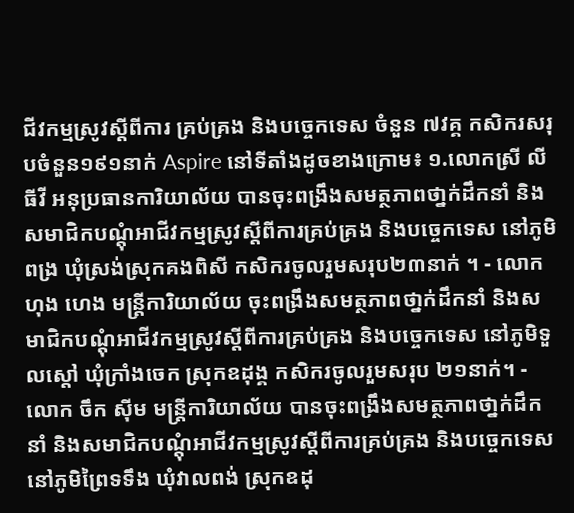ជីវកម្មស្រូវស្តីពីការ គ្រប់គ្រង និងបច្ចេកទេស ចំនួន ៧វគ្គ កសិករសរុបចំនួន១៩១នាក់ Aspire នៅទីតាំងដូចខាងក្រោម៖ ១.លោកស្រី លី ធីវី អនុប្រធានការិយាល័យ បានចុះពង្រឹងសមត្ថភាពថា្នក់ដឹកនាំ និងសមាជិកបណ្តុំអាជីវកម្មស្រូវស្តីពីការគ្រប់គ្រង និងបច្ចេកទេស នៅភូមិពង្រ ឃុំស្រង់ស្រុកគងពិសី កសិករចូលរួមសរុប២៣នាក់ ។ - លោក ហុង ហេង មន្រ្តីការិយាល័យ ចុះពង្រឹងសមត្ថភាពថា្នក់ដឹកនាំ និងសមាជិកបណ្តុំអាជីវកម្មស្រូវស្តីពីការគ្រប់គ្រង និងបច្ចេកទេស នៅភូមិទួលស្តៅ ឃុំក្រាំងចេក ស្រុកឧដុង្គ កសិករចូលរួមសរុប ២១នាក់។ - លោក ចឹក ស៊ីម មន្រ្តីការិយាល័យ បានចុះពង្រឹងសមត្ថភាពថា្នក់ដឹកនាំ និងសមាជិកបណ្តុំអាជីវកម្មស្រូវស្តីពីការគ្រប់គ្រង និងបច្ចេកទេស នៅភូមិព្រៃទទឹង ឃុំវាលពង់ ស្រុកឧដុ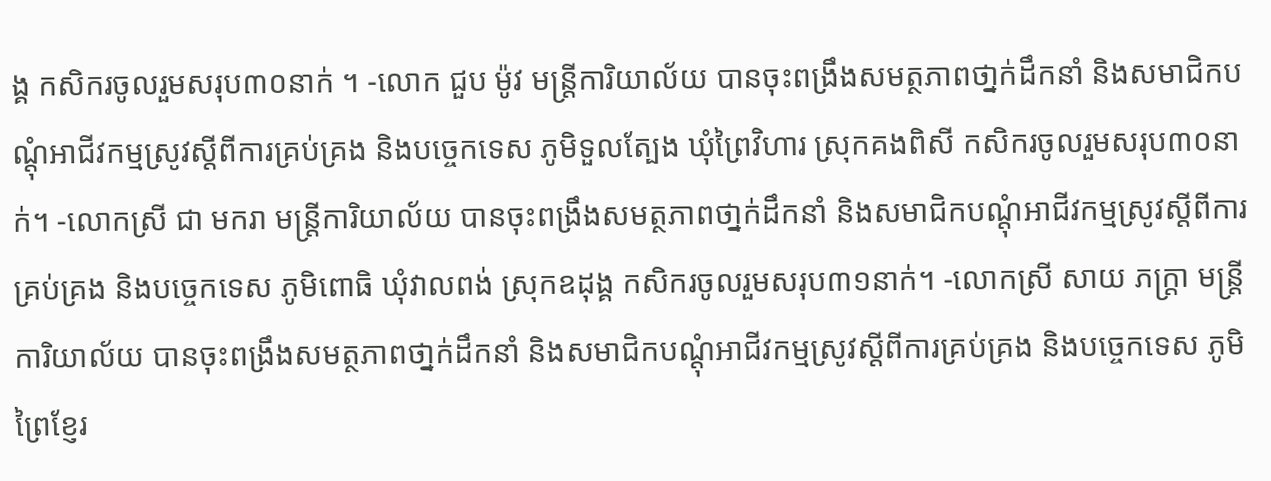ង្គ កសិករចូលរួមសរុប៣០នាក់ ។ -លោក ជួប ម៉ូវ មន្រ្តីការិយាល័យ បានចុះពង្រឹងសមត្ថភាពថា្នក់ដឹកនាំ និងសមាជិកបណ្តុំអាជីវកម្មស្រូវស្តីពីការគ្រប់គ្រង និងបច្ចេកទេស ភូមិទួលត្បែង ឃុំព្រៃវិហារ ស្រុកគងពិសី កសិករចូលរួមសរុប៣០នាក់។ -លោកស្រី ជា មករា មន្រ្តីការិយាល័យ បានចុះពង្រឹងសមត្ថភាពថា្នក់ដឹកនាំ និងសមាជិកបណ្តុំអាជីវកម្មស្រូវស្តីពីការគ្រប់គ្រង និងបច្ចេកទេស ភូមិពោធិ ឃុំវាលពង់ ស្រុកឧដុង្គ កសិករចូលរួមសរុប៣១នាក់។ -លោកស្រី សាយ ភក្រ្តា មន្រ្តីការិយាល័យ បានចុះពង្រឹងសមត្ថភាពថា្នក់ដឹកនាំ និងសមាជិកបណ្តុំអាជីវកម្មស្រូវស្តីពីការគ្រប់គ្រង និងបច្ចេកទេស ភូមិព្រៃខ្ញែរ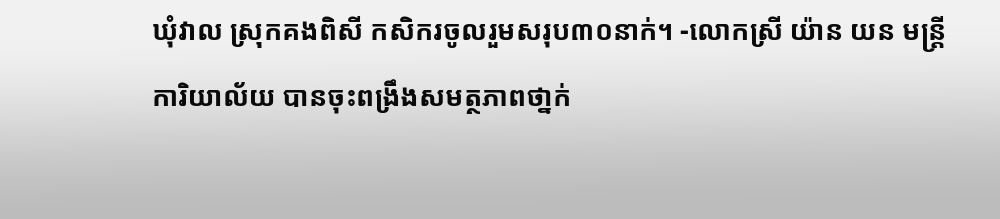ឃុំវាល ស្រុកគងពិសី កសិករចូលរួមសរុប៣០នាក់។ -លោកស្រី យ៉ាន យន មន្រ្តីការិយាល័យ បានចុះពង្រឹងសមត្ថភាពថា្នក់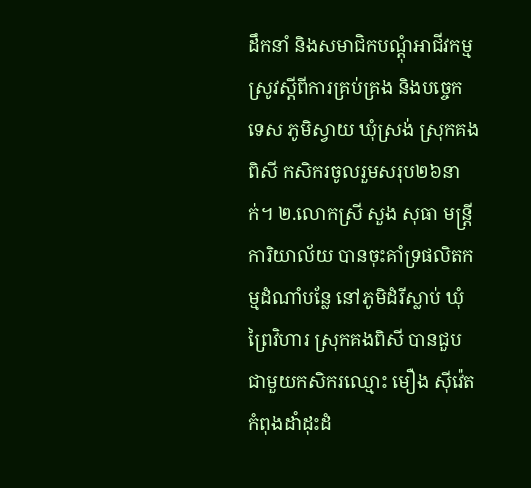ដឹកនាំ និងសមាជិកបណ្តុំអាជីវកម្មស្រូវស្តីពីការគ្រប់គ្រង និងបច្ចេកទេស ភូមិស្វាយ ឃុំស្រង់ ស្រុកគងពិសី កសិករចូលរួមសរុប២៦នាក់។ ២.លោកស្រី សួង សុធា មន្រ្តីការិយាល័យ បានចុះគាំទ្រផលិតកម្មដំណាំបន្លែ នៅភូមិដំរីស្លាប់ ឃុំព្រៃវិហារ ស្រុកគងពិសី បានជួបជាមួយកសិករឈ្មោះ មឿង ស៊ីវ៉េត កំពុងដាំដុះដំ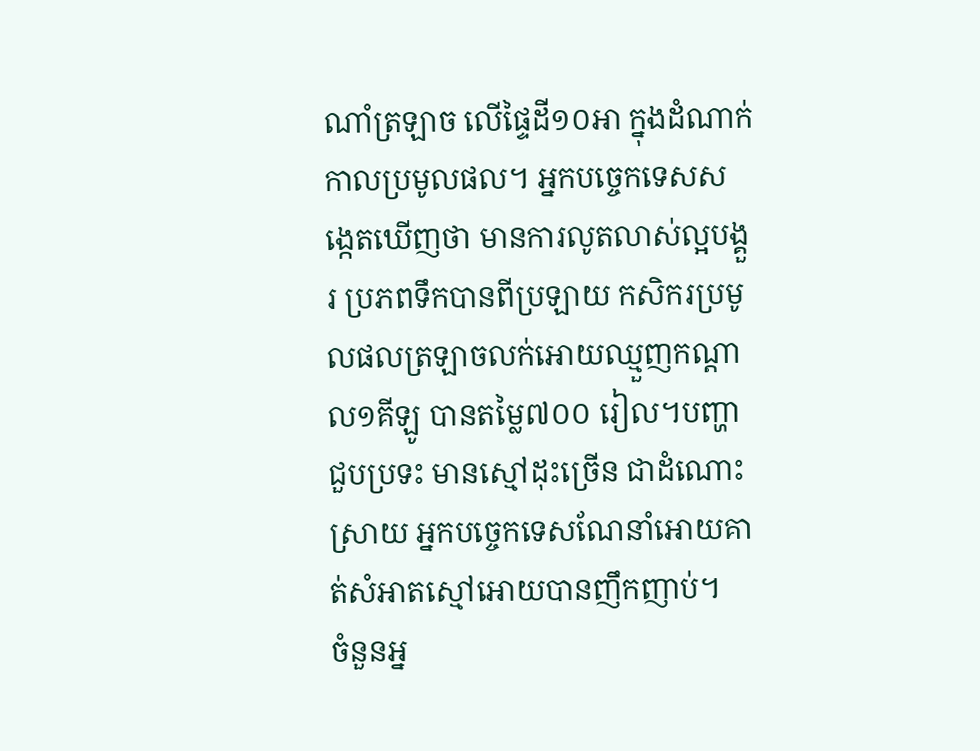ណាំត្រឡាច លើផ្ទៃដី១០អា ក្នុងដំណាក់កាលប្រមូលផល។ អ្នកបច្ចេកទេសសង្កេតឃើញថា មានការលូតលាស់ល្អបង្គួរ ប្រភពទឹកបានពីប្រឡាយ កសិករប្រមូលផលត្រឡាចលក់អោយឈ្មួញកណ្ដាល១គីឡូ បានតម្លៃ៧០០ រៀល។បញ្ហាជួបប្រទះ មានស្មៅដុះច្រើន ជាដំណោះស្រាយ អ្នកបច្ចេកទេសណែនាំអោយគាត់សំអាតស្មៅអោយបានញឹកញាប់។
ចំនួនអ្ន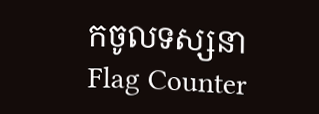កចូលទស្សនា
Flag Counter